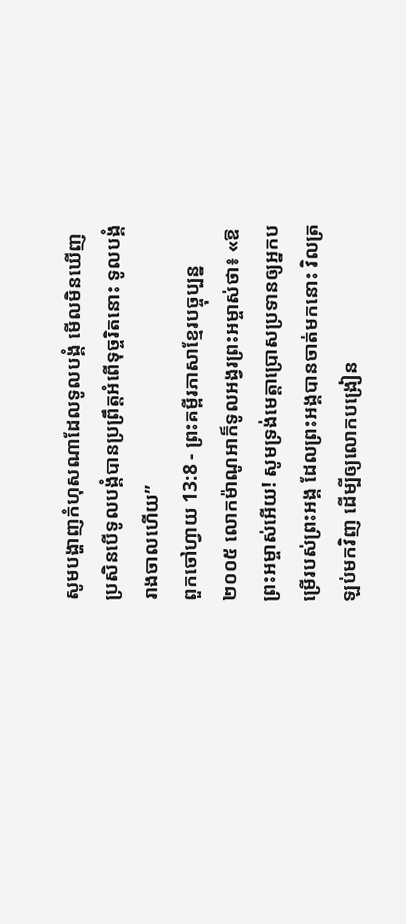សូមបង្ហាញកំហុសណាដែលទូលបង្គំ មើលមិនឃើញ ប្រសិនបើទូលបង្គំបានប្រព្រឹត្តអំពើទុច្ចរិតនោះ ទូលបង្គំរាងចាលហើយ”
ពួកចៅហ្វាយ 13:8 - ព្រះគម្ពីរភាសាខ្មែរបច្ចុប្បន្ន ២០០៥ លោកម៉ាណូអាក៏ទូលអង្វរព្រះអម្ចាស់ថា៖ «ឱព្រះអម្ចាស់អើយ! សូមទ្រង់មេត្តាប្រោសប្រទានឲ្យអ្នកបម្រើរបស់ព្រះអង្គ ដែលព្រះអង្គបានចាត់មកនោះ វិលត្រឡប់មកវិញ ដើម្បីឲ្យលោកបង្រៀន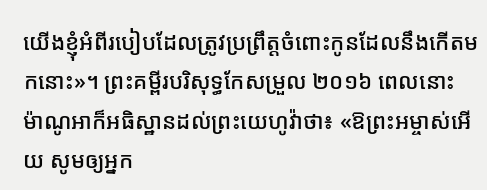យើងខ្ញុំអំពីរបៀបដែលត្រូវប្រព្រឹត្តចំពោះកូនដែលនឹងកើតមកនោះ»។ ព្រះគម្ពីរបរិសុទ្ធកែសម្រួល ២០១៦ ពេលនោះ ម៉ាណូអាក៏អធិស្ឋានដល់ព្រះយេហូវ៉ាថា៖ «ឱព្រះអម្ចាស់អើយ សូមឲ្យអ្នក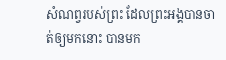សំណព្វរបស់ព្រះ ដែលព្រះអង្គបានចាត់ឲ្យមកនោះ បានមក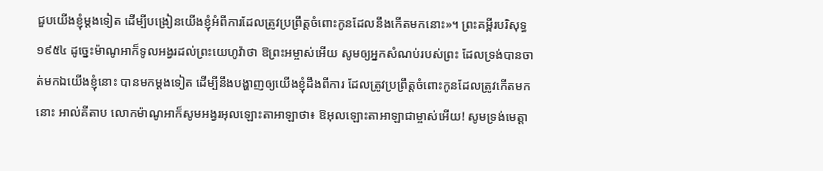ជួបយើងខ្ញុំម្តងទៀត ដើម្បីបង្រៀនយើងខ្ញុំអំពីការដែលត្រូវប្រព្រឹត្តចំពោះកូនដែលនឹងកើតមកនោះ»។ ព្រះគម្ពីរបរិសុទ្ធ ១៩៥៤ ដូច្នេះម៉ាណូអាក៏ទូលអង្វរដល់ព្រះយេហូវ៉ាថា ឱព្រះអម្ចាស់អើយ សូមឲ្យអ្នកសំណប់របស់ព្រះ ដែលទ្រង់បានចាត់មកឯយើងខ្ញុំនោះ បានមកម្តងទៀត ដើម្បីនឹងបង្ហាញឲ្យយើងខ្ញុំដឹងពីការ ដែលត្រូវប្រព្រឹត្តចំពោះកូនដែលត្រូវកើតមកនោះ អាល់គីតាប លោកម៉ាណូអាក៏សូមអង្វរអុលឡោះតាអាឡាថា៖ ឱអុលឡោះតាអាឡាជាម្ចាស់អើយ! សូមទ្រង់មេត្តា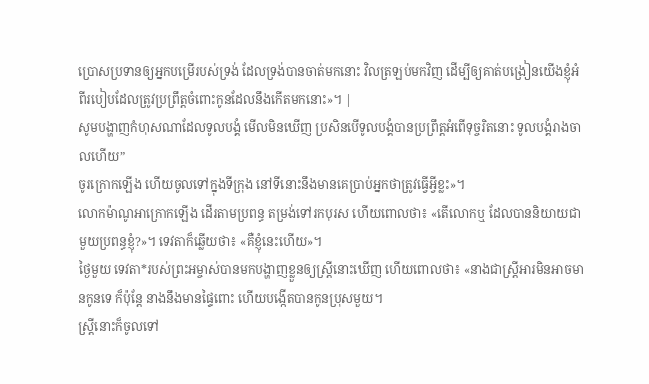ប្រោសប្រទានឲ្យអ្នកបម្រើរបស់ទ្រង់ ដែលទ្រង់បានចាត់មកនោះ វិលត្រឡប់មកវិញ ដើម្បីឲ្យគាត់បង្រៀនយើងខ្ញុំអំពីរបៀបដែលត្រូវប្រព្រឹត្តចំពោះកូនដែលនឹងកើតមកនោះ»។ |
សូមបង្ហាញកំហុសណាដែលទូលបង្គំ មើលមិនឃើញ ប្រសិនបើទូលបង្គំបានប្រព្រឹត្តអំពើទុច្ចរិតនោះ ទូលបង្គំរាងចាលហើយ”
ចូរក្រោកឡើង ហើយចូលទៅក្នុងទីក្រុង នៅទីនោះនឹងមានគេប្រាប់អ្នកថាត្រូវធ្វើអ្វីខ្លះ»។
លោកម៉ាណូអាក្រោកឡើង ដើរតាមប្រពន្ធ តម្រង់ទៅរកបុរស ហើយពោលថា៖ «តើលោកឬ ដែលបាននិយាយជាមួយប្រពន្ធខ្ញុំ?»។ ទេវតាក៏ឆ្លើយថា៖ «គឺខ្ញុំនេះហើយ»។
ថ្ងៃមួយ ទេវតា*របស់ព្រះអម្ចាស់បានមកបង្ហាញខ្លួនឲ្យស្ត្រីនោះឃើញ ហើយពោលថា៖ «នាងជាស្ត្រីអារមិនអាចមានកូនទេ ក៏ប៉ុន្តែ នាងនឹងមានផ្ទៃពោះ ហើយបង្កើតបានកូនប្រុសមួយ។
ស្ត្រីនោះក៏ចូលទៅ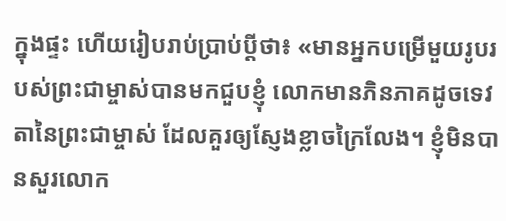ក្នុងផ្ទះ ហើយរៀបរាប់ប្រាប់ប្ដីថា៖ «មានអ្នកបម្រើមួយរូបរបស់ព្រះជាម្ចាស់បានមកជួបខ្ញុំ លោកមានភិនភាគដូចទេវតានៃព្រះជាម្ចាស់ ដែលគួរឲ្យស្ញែងខ្លាចក្រៃលែង។ ខ្ញុំមិនបានសួរលោក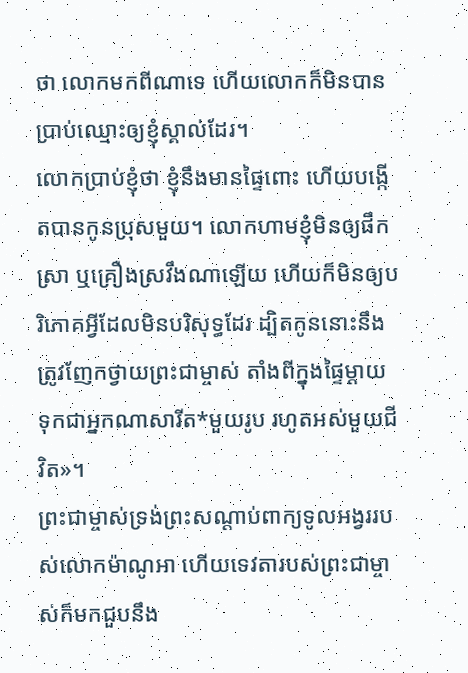ថា លោកមកពីណាទេ ហើយលោកក៏មិនបានប្រាប់ឈ្មោះឲ្យខ្ញុំស្គាល់ដែរ។
លោកប្រាប់ខ្ញុំថា ខ្ញុំនឹងមានផ្ទៃពោះ ហើយបង្កើតបានកូនប្រុសមួយ។ លោកហាមខ្ញុំមិនឲ្យផឹកស្រា ឬគ្រឿងស្រវឹងណាឡើយ ហើយក៏មិនឲ្យបរិភោគអ្វីដែលមិនបរិសុទ្ធដែរ ដ្បិតកូននោះនឹងត្រូវញែកថ្វាយព្រះជាម្ចាស់ តាំងពីក្នុងផ្ទៃម្ដាយ ទុកជាអ្នកណាសារីត*មួយរូប រហូតអស់មួយជីវិត»។
ព្រះជាម្ចាស់ទ្រង់ព្រះសណ្ដាប់ពាក្យទូលអង្វររបស់លោកម៉ាណូអា ហើយទេវតារបស់ព្រះជាម្ចាស់ក៏មកជួបនឹង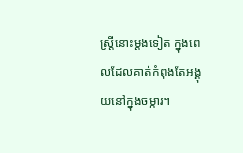ស្ត្រីនោះម្ដងទៀត ក្នុងពេលដែលគាត់កំពុងតែអង្គុយនៅក្នុងចម្ការ។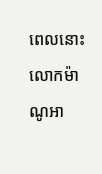ពេលនោះ លោកម៉ាណូអា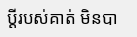ប្ដីរបស់គាត់ មិនបា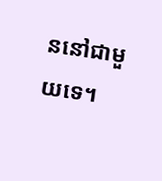ននៅជាមួយទេ។